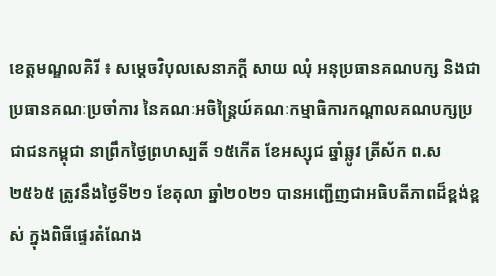ខេត្តមណ្ឌលគិរី ៖ សម្តេចវិបុលសេនាភក្តី សាយ ឈុំ អនុប្រធានគណបក្ស និងជាប្រធានគណៈប្រចាំការ នៃគណៈអចិន្ត្រៃយ៍គណៈកម្មាធិការកណ្តាលគណបក្សប្រជាជនកម្ពុជា នាព្រឹកថ្ងៃព្រហស្បតិ៍ ១៥កើត ខែអស្សុជ ឆ្នាំឆ្លូវ ត្រីស័ក ព.ស ២៥៦៥ ត្រូវនឹងថ្ងៃទី២១ ខែតុលា ឆ្នាំ២០២១ បានអញ្ជើញជាអធិបតីភាពដ៏ខ្ពង់ខ្ពស់ ក្នុងពិធីផ្ទេរតំណែង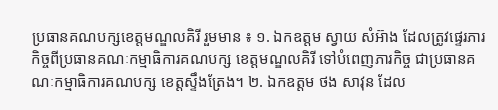ប្រធានគណបក្សខេត្តមណ្ឌលគិរី រួមមាន ៖ ១. ឯកឧត្តម ស្វាយ សំអ៊ាង ដែលត្រូវផ្ទេរភារកិច្ចពីប្រធានគណៈកម្មាធិការគណបក្ស ខេត្តមណ្ឌលគិរី ទៅបំពេញភារកិច្ច ជាប្រធានគណៈកម្មាធិការគណបក្ស ខេត្តស្ទឹងត្រែង។ ២. ឯកឧត្តម ថង សាវុន ដែល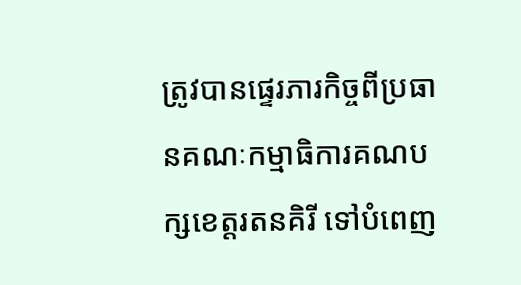ត្រូវបានផ្ទេរភារកិច្ចពីប្រធានគណៈកម្មាធិការគណបក្សខេត្តរតនគិរី ទៅបំពេញ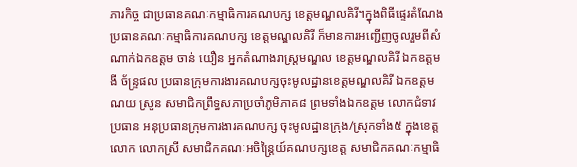ភារកិច្ច ជាប្រធានគណៈកម្មាធិការគណបក្ស ខេត្តមណ្ឌលគិរី។ក្នុងពិធីផ្ទេរតំណែងប្រធានគណៈកម្មាធិការគណបក្ស ខេត្តមណ្ឌលគិរី ក៏មានការអញ្ជើញចូលរួមពីសំណាក់ឯកឧត្តម ចាន់ យឿន អ្នកតំណាងរាស្រ្តមណ្ឌល ខេត្តមណ្ឌលគិរី ឯកឧត្តម ងី ច័ន្ទ្រផល ប្រធានក្រុមការងារគណបក្សចុះមូលដ្ឋានខេត្តមណ្ឌលគិរី ឯកឧត្តម ណយ ស្រូន សមាជិកព្រឹទ្ធសភាប្រចាំភូមិភាគ៨ ព្រមទាំងឯកឧត្តម លោកជំទាវ ប្រធាន អនុប្រធានក្រុមការងារគណបក្ស ចុះមូលដ្ឋានក្រុង/ស្រុកទាំង៥ ក្នុងខេត្ត លោក លោកស្រី សមាជិកគណៈអចិន្រ្តៃយ៍គណបក្សខេត្ត សមាជិកគណៈកម្មាធិ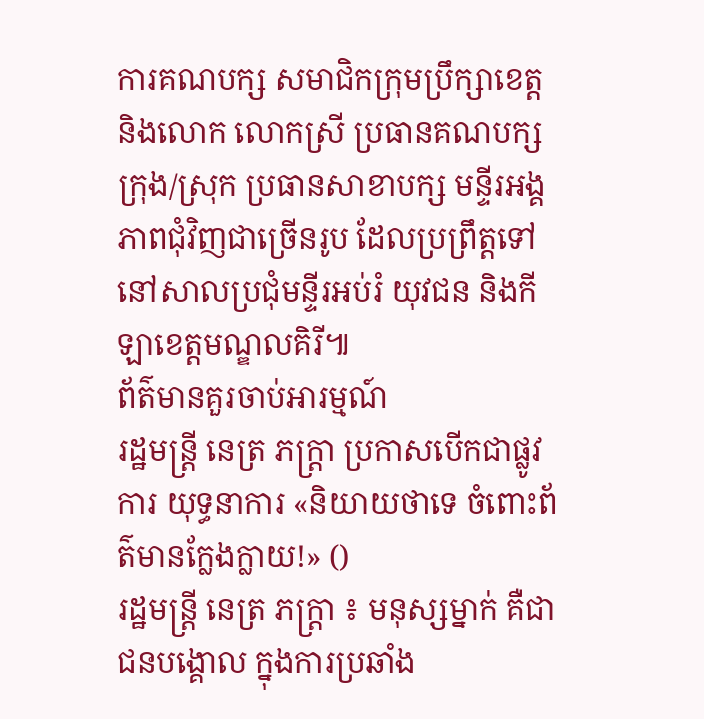ការគណបក្ស សមាជិកក្រុមប្រឹក្សាខេត្ត និងលោក លោកស្រី ប្រធានគណបក្សក្រុង/ស្រុក ប្រធានសាខាបក្ស មន្ទីរអង្គភាពជុំវិញជាច្រើនរូប ដែលប្រព្រឹត្តទៅនៅសាលប្រជុំមន្ទីរអប់រំ យុវជន និងកីឡាខេត្តមណ្ឌលគិរី៕
ព័ត៌មានគួរចាប់អារម្មណ៍
រដ្ឋមន្ត្រី នេត្រ ភក្ត្រា ប្រកាសបើកជាផ្លូវការ យុទ្ធនាការ «និយាយថាទេ ចំពោះព័ត៌មានក្លែងក្លាយ!» ()
រដ្ឋមន្ត្រី នេត្រ ភក្ត្រា ៖ មនុស្សម្នាក់ គឺជាជនបង្គោល ក្នុងការប្រឆាំង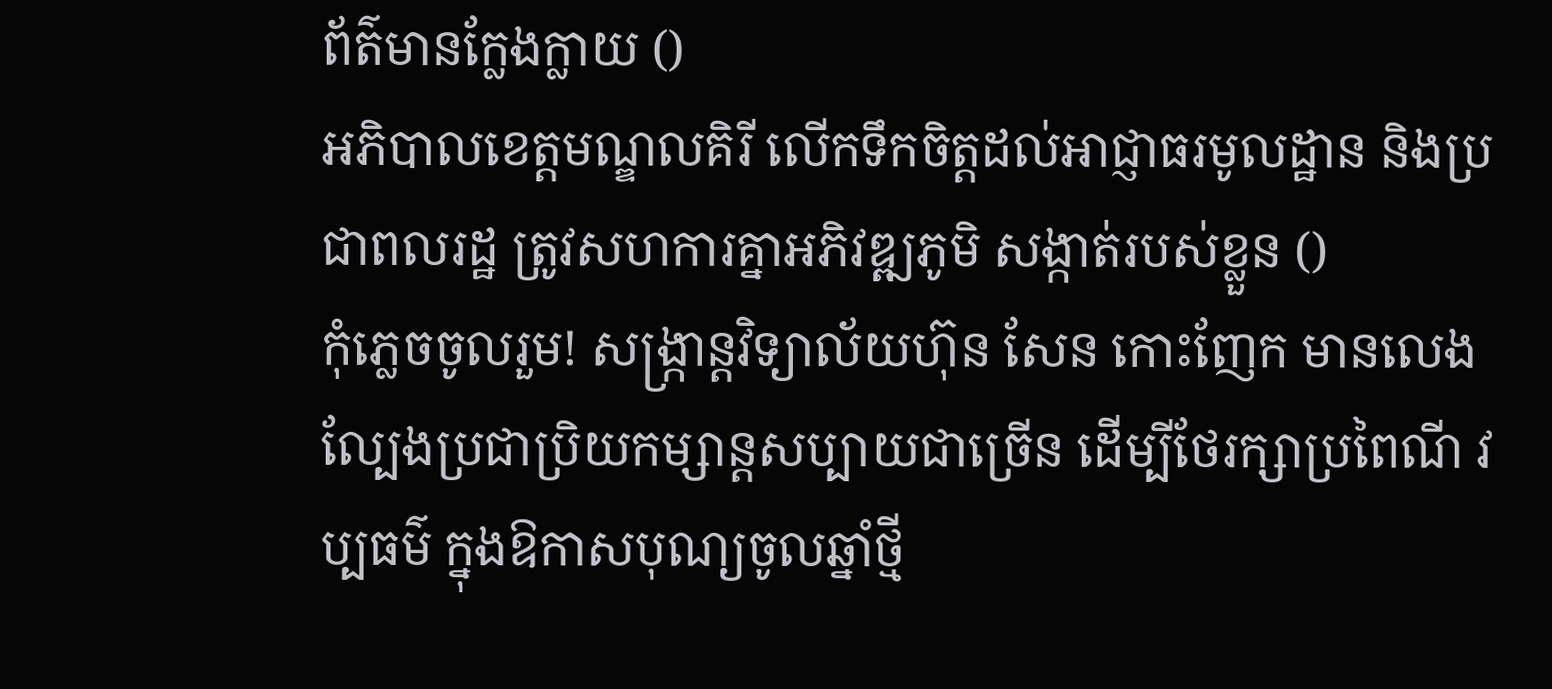ព័ត៌មានក្លែងក្លាយ ()
អភិបាលខេត្តមណ្ឌលគិរី លើកទឹកចិត្តដល់អាជ្ញាធរមូលដ្ឋាន និងប្រជាពលរដ្ឋ ត្រូវសហការគ្នាអភិវឌ្ឍភូមិ សង្កាត់របស់ខ្លួន ()
កុំភ្លេចចូលរួម! សង្ក្រាន្តវិទ្យាល័យហ៊ុន សែន កោះញែក មានលេងល្បែងប្រជាប្រិយកម្សាន្តសប្បាយជាច្រើន ដើម្បីថែរក្សាប្រពៃណី វប្បធម៌ ក្នុងឱកាសបុណ្យចូលឆ្នាំថ្មី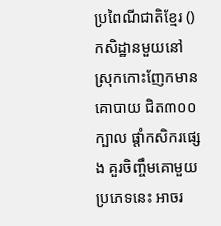ប្រពៃណីជាតិខ្មែរ ()
កសិដ្ឋានមួយនៅស្រុកកោះញែកមានគោបាយ ជិត៣០០ក្បាល ផ្ដាំកសិករផ្សេង គួរចិញ្ចឹមគោមួយប្រភេទនេះ អាចរ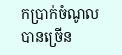កប្រាក់ចំណូលបានច្រើន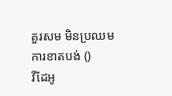គួរសម មិនប្រឈមការខាតបង់ ()
វីដែអូ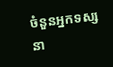ចំនួនអ្នកទស្សនា